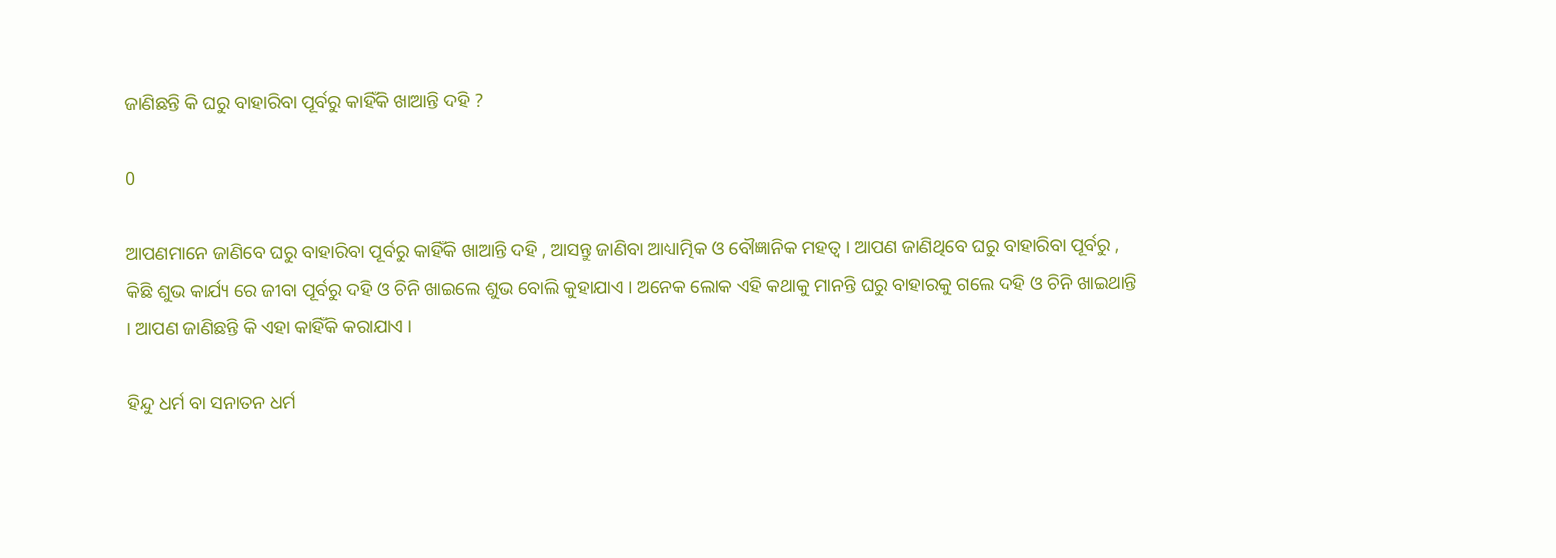ଜାଣିଛନ୍ତି କି ଘରୁ ବାହାରିବା ପୂର୍ବରୁ କାହିଁକି ଖାଆନ୍ତି ଦହି ?

0

ଆପଣମାନେ ଜାଣିବେ ଘରୁ ବାହାରିବା ପୂର୍ବରୁ କାହିଁକି ଖାଆନ୍ତି ଦହି , ଆସନ୍ତୁ ଜାଣିବା ଆଧ୍ୟାତ୍ମିକ ଓ ବୌଜ୍ଞାନିକ ମହତ୍ଵ । ଆପଣ ଜାଣିଥିବେ ଘରୁ ବାହାରିବା ପୂର୍ବରୁ , କିଛି ଶୁଭ କାର୍ଯ୍ୟ ରେ ଜୀବା ପୂର୍ବରୁ ଦହି ଓ ଚିନି ଖାଇଲେ ଶୁଭ ବୋଲି କୁହାଯାଏ । ଅନେକ ଲୋକ ଏହି କଥାକୁ ମାନନ୍ତି ଘରୁ ବାହାରକୁ ଗଲେ ଦହି ଓ ଚିନି ଖାଇଥାନ୍ତି । ଆପଣ ଜାଣିଛନ୍ତି କି ଏହା କାହିଁକି କରାଯାଏ ।

ହିନ୍ଦୁ ଧର୍ମ ବା ସନାତନ ଧର୍ମ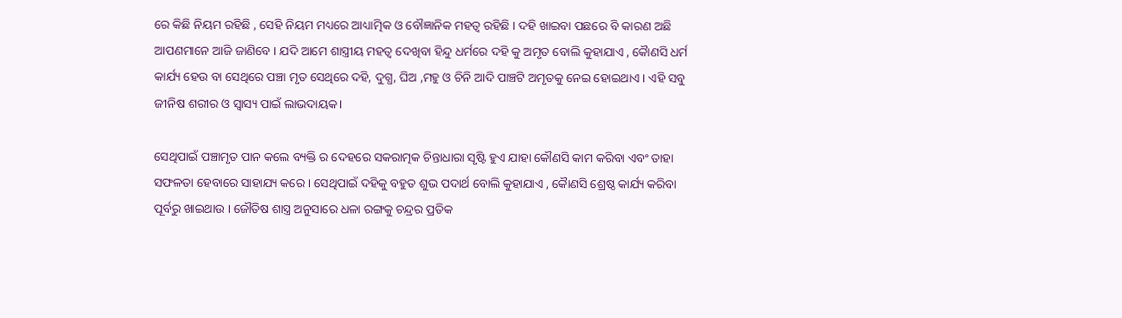ରେ କିଛି ନିୟମ ରହିଛି , ସେହି ନିୟମ ମଧ୍ୟରେ ଆଧ୍ୟାତ୍ମିକ ଓ ବୌଜ୍ଞାନିକ ମହତ୍ଵ ରହିଛି । ଦହି ଖାଇବା ପଛରେ ବି କାରଣ ଅଛି ଆପଣମାନେ ଆଜି ଜାଣିବେ । ଯଦି ଆମେ ଶାସ୍ତ୍ରୀୟ ମହତ୍ଵ ଦେଖିବା ହିନ୍ଦୁ ଧର୍ମରେ ଦହି କୁ ଅମୃତ ବୋଲି କୁହାଯାଏ , କୋୖଣସି ଧର୍ମ କାର୍ଯ୍ୟ ହେଉ ବା ସେଥିରେ ପଞ୍ଚା ମୃତ ସେଥିରେ ଦହି, ଦୁଗ୍ଧ, ଘିଅ ,ମହୁ ଓ ଚିନି ଆଦି ପାଞ୍ଚଟି ଅମୃତକୁ ନେଇ ହୋଇଥାଏ । ଏହି ସବୁ ଜୀନିଷ ଶରୀର ଓ ସ୍ବାସ୍ୟ ପାଇଁ ଲାଭଦାୟକ।

ସେଥିପାଇଁ ପଞ୍ଚାମୃତ ପାନ କଲେ ବ୍ୟକ୍ତି ର ଦେହରେ ସକରାତ୍ମକ ଚିନ୍ତାଧାରା ସୃଷ୍ଟି ହୁଏ ଯାହା କୌଣସି କାମ କରିବା ଏବଂ ତାହା ସଫଳତା ହେବାରେ ସାହାଯ୍ୟ କରେ । ସେଥିପାଇଁ ଦହିକୁ ବହୁତ ଶୁଭ ପଦାର୍ଥ ବୋଲି କୁହାଯାଏ , କୋୖଣସି ଶ୍ରେଷ୍ଠ କାର୍ଯ୍ୟ କରିବା ପୂର୍ବରୁ ଖାଇଥାଉ । ଜୌତିଷ ଶାସ୍ତ୍ର ଅନୁସାରେ ଧଳା ରଙ୍ଗକୁ ଚନ୍ଦ୍ରର ପ୍ରତିକ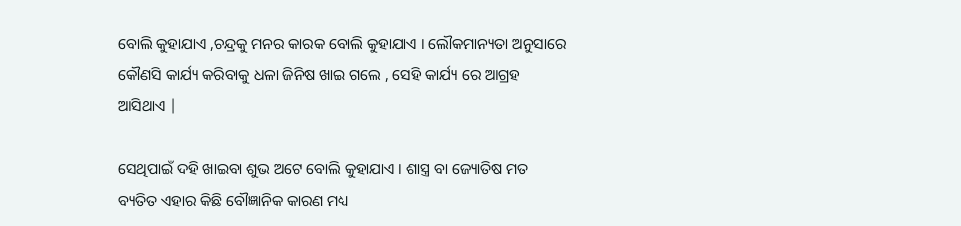ବୋଲି କୁହାଯାଏ ,ଚନ୍ଦ୍ରକୁ ମନର କାରକ ବୋଲି କୁହାଯାଏ । ଲୌକମାନ୍ୟତା ଅନୁସାରେ କୌଣସି କାର୍ଯ୍ୟ କରିବାକୁ ଧଳା ଜିନିଷ ଖାଇ ଗଲେ , ସେହି କାର୍ଯ୍ୟ ରେ ଆଗ୍ରହ ଆସିଥାଏ |

ସେଥିପାଇଁ ଦହି ଖାଇବା ଶୁଭ ଅଟେ ବୋଲି କୁହାଯାଏ । ଶାସ୍ତ୍ର ବା ଜ୍ୟୋତିଷ ମତ ବ୍ୟତିତ ଏହାର କିଛି ବୌଜ୍ଞାନିକ କାରଣ ମଧ୍ୟ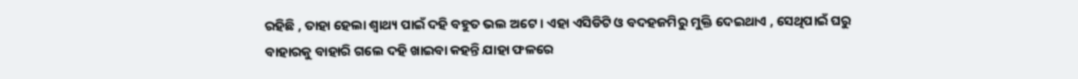ରହିଛି , ତାହା ହେଲା ଶ୍ଵାଥ୍ୟ ପାଇଁ ଦହି ବହୁତ ଭଲ ଅଟେ । ଏହା ଏସିଡିଟି ଓ ବଦହଜମିରୁ ମୁକ୍ତି ଦେଇଥାଏ , ସେଥିପାଇଁ ଘରୁ ବାହାରକୁ ବାହାରି ଗଲେ ଦହି ଖାଇବା କହନ୍ତି ଯାହା ଫଳରେ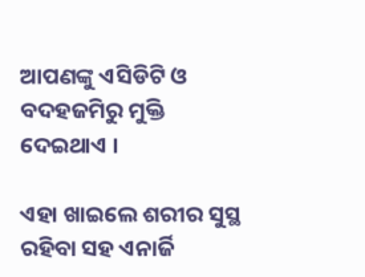ଆପଣଙ୍କୁ ଏସିଡିଟି ଓ ବଦହଜମିରୁ ମୁକ୍ତି ଦେଇଥାଏ ।

ଏହା ଖାଇଲେ ଶରୀର ସୁସ୍ଥ ରହିବା ସହ ଏନାର୍ଜି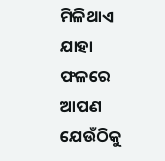ମିଳିଥାଏ ଯାହା ଫଳରେ ଆପଣ ଯେଉଁଠିକୁ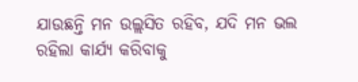ଯାଉଛନ୍ତି ମନ ଉଲ୍ଲସିତ ରହିବ, ଯଦି ମନ ଭଲ ରହିଲା କାର୍ଯ୍ୟ କରିବାକୁ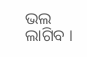ଭଲ ଲାଗିବ ।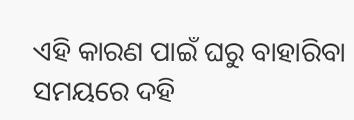ଏହି କାରଣ ପାଇଁ ଘରୁ ବାହାରିବା ସମୟରେ ଦହି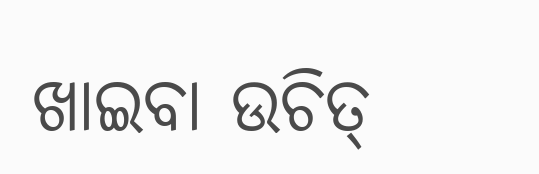ଖାଇବା ଉଚିତ୍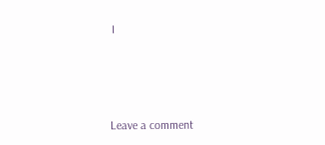।



Leave a comment